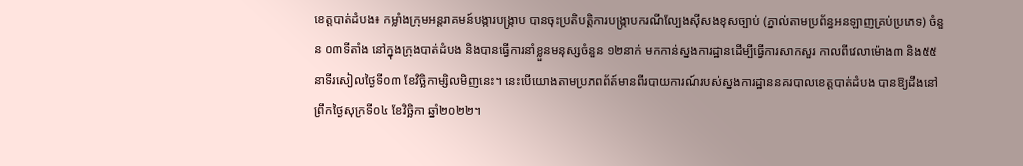ខេត្តបាត់ដំបង៖ កម្លាំងក្រុមអន្តរាគមន៍បង្ការបង្ក្រាប បានចុះប្រតិបត្តិការបង្ក្រាបករណីល្បែងស៊ីសងខុសច្បាប់ (ភ្នាល់តាមប្រព័ន្ធអនឡាញគ្រប់ប្រភេទ) ចំនួន ០៣ទីតាំង នៅក្នុងក្រុងបាត់ដំបង និងបានធ្វើការនាំខ្លួនមនុស្សចំនួន ១២នាក់ មកកាន់ស្នងការដ្ឋានដើម្បីធ្វើការសាកសួរ កាលពីវេលាម៉ោង៣ និង៥៥នាទីរសៀលថ្ងៃទី០៣ ខែវិច្ឆិកាម្សិលមិញនេះ។ នេះបេីយោងតាមប្រភពព័ត៍មានពីរបាយការណ៍របស់ស្នងការដ្ឋាននគរបាលខេត្តបាត់ដំបង បានឱ្យដឹងនៅព្រឹកថ្ងៃសុក្រទី០៤ ខែវិច្ឆិកា ឆ្នាំ២០២២។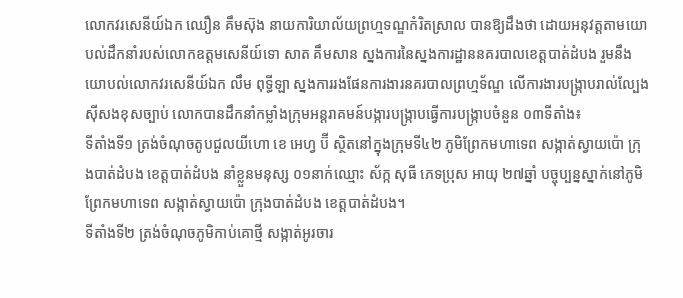លោកវរសេនីយ៍ឯក ឈឿន គឹមស៊ុង នាយការិយាល័យព្រហ្មទណ្ឌកំរិតស្រាល បានឱ្យដឹងថា ដោយអនុវត្តតាមយោបល់ដឹកនាំរបស់លោកឧត្តមសេនីយ៍ទោ សាត គឹមសាន ស្នងការនៃស្នងការដ្ឋាននគរបាលខេត្តបាត់ដំបង រួមនឹងយោបល់លោកវរសេនីយ៍ឯក លឹម ពុទ្ធីឡា ស្នងការរងផែនការងារនគរបាលព្រហ្មទ័ណ្ឌ លើការងារបង្ក្រាបរាល់ល្បែងស៊ីសងខុសច្បាប់ លោកបានដឹកនាំកម្លាំងក្រុមអន្តរាគមន៍បង្ការបង្ក្រាបធ្វើការបង្ក្រាបចំនួន ០៣ទីតាំង៖
ទីតាំងទី១ ត្រង់ចំណុចតូបជួលយីហោ ខេ អេហ្វ ប៊ី ស្ថិតនៅក្នុងក្រុមទី៤២ ភូមិព្រែកមហាទេព សង្កាត់ស្វាយប៉ោ ក្រុងបាត់ដំបង ខេត្តបាត់ដំបង នាំខ្លួនមនុស្ស ០១នាក់ឈ្មោះ ស័ក្ក សុធី ភេទប្រុស អាយុ ២៧ឆ្នាំ បច្ចុប្បន្នស្នាក់នៅភូមិព្រែកមហាទេព សង្កាត់ស្វាយប៉ោ ក្រុងបាត់ដំបង ខេត្តបាត់ដំបង។
ទីតាំងទី២ ត្រង់ចំណុចភូមិកាប់គោថ្មី សង្កាត់អូរចារ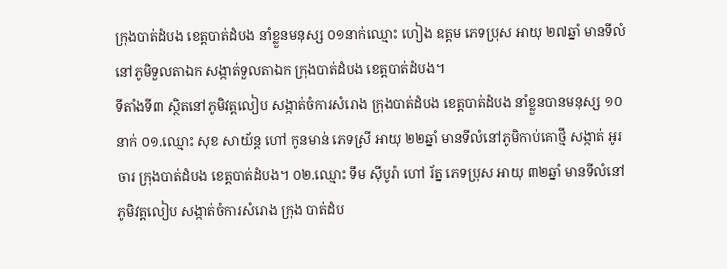ក្រុងបាត់ដំបង ខេត្តបាត់ដំបង នាំខ្លួនមនុស្ស ០១នាក់ឈ្មោះ ហៀង ឧត្តម ភេទប្រុស អាយុ ២៧ឆ្នាំ មានទីលំនៅភូមិទួលតាឯក សង្កាត់ទួលតាឯក ក្រុងបាត់ដំបង ខេត្តបាត់ដំបង។
ទីតាំងទី៣ ស្ថិតនៅភូមិវត្តលៀប សង្កាត់ចំការសំរោង ក្រុងបាត់ដំបង ខេត្តបាត់ដំបង នាំខ្លួនបានមនុស្ស ១០នាក់ ០១.ឈ្មោះ សុខ សាយ័ន្ត ហៅ កូនមាន់ ភេទស្រី អាយុ ២២ឆ្នាំ មានទីលំនៅភូមិកាប់គោថ្មី សង្កាត់ អូរចារ ក្រុងបាត់ដំបង ខេត្តបាត់ដំបង។ ០២.ឈ្មោះ ទឹម ស៊ីបូរ៉ា ហៅ រ័ត្ន ភេទប្រុស អាយុ ៣២ឆ្នាំ មានទីលំនៅភូមិវត្តលៀប សង្កាត់ចំការសំរោង ក្រុង បាត់ដំប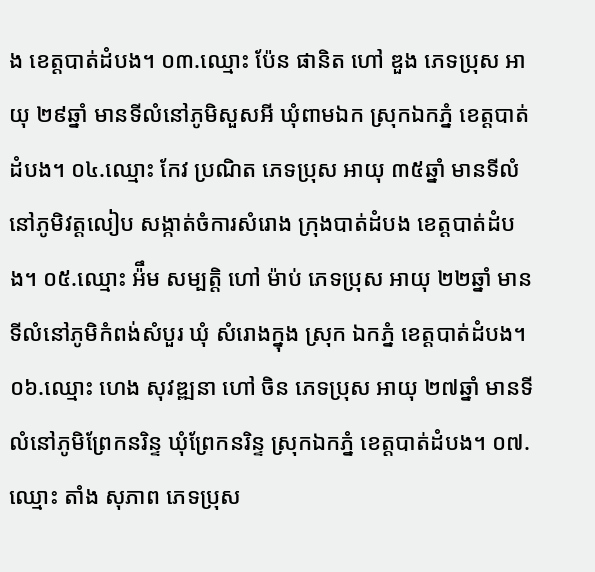ង ខេត្តបាត់ដំបង។ ០៣.ឈ្មោះ ប៉ែន ផានិត ហៅ ឌួង ភេទប្រុស អាយុ ២៩ឆ្នាំ មានទីលំនៅភូមិសួសអី ឃុំពាមឯក ស្រុកឯកភ្នំ ខេត្តបាត់ដំបង។ ០៤.ឈ្មោះ កែវ ប្រណិត ភេទប្រុស អាយុ ៣៥ឆ្នាំ មានទីលំនៅភូមិវត្តលៀប សង្កាត់ចំការសំរោង ក្រុងបាត់ដំបង ខេត្តបាត់ដំបង។ ០៥.ឈ្មោះ អ៉ឹម សម្បត្តិ ហៅ ម៉ាប់ ភេទប្រុស អាយុ ២២ឆ្នាំ មានទីលំនៅភូមិកំពង់សំបួរ ឃុំ សំរោងក្នុង ស្រុក ឯកភ្នំ ខេត្តបាត់ដំបង។ ០៦.ឈ្មោះ ហេង សុវឌ្ឍនា ហៅ ចិន ភេទប្រុស អាយុ ២៧ឆ្នាំ មានទីលំនៅភូមិព្រែកនរិន្ទ ឃុំព្រែកនរិន្ទ ស្រុកឯកភ្នំ ខេត្តបាត់ដំបង។ ០៧.ឈ្មោះ តាំង សុភាព ភេទប្រុស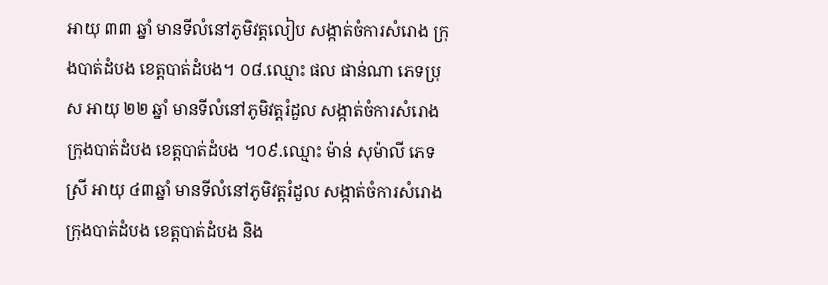អាយុ ៣៣ ឆ្នាំ មានទីលំនៅភូមិវត្តលៀប សង្កាត់ចំការសំរោង ក្រុងបាត់ដំបង ខេត្តបាត់ដំបង។ ០៨.ឈ្មោះ ផល ផាន់ណា ភេទប្រុស អាយុ ២២ ឆ្នាំ មានទីលំនៅភូមិវត្តរំដួល សង្កាត់ចំការសំរោង ក្រុងបាត់ដំបង ខេត្តបាត់ដំបង ។០៩.ឈ្មោះ ម៉ាន់ សុម៉ាលី ភេទស្រី អាយុ ៤៣ឆ្នាំ មានទីលំនៅភូមិវត្តរំដួល សង្កាត់ចំការសំរោង ក្រុងបាត់ដំបង ខេត្តបាត់ដំបង និង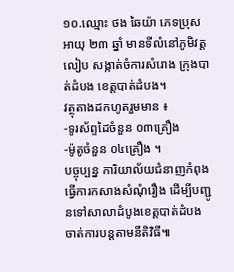១០.ឈ្មោះ ថង ឆៃយ៉ា ភេទប្រុស អាយុ ២៣ ឆ្នាំ មានទីលំនៅភូមិវត្តលៀប សង្កាត់ចំការសំរោង ក្រុងបាត់ដំបង ខេត្តបាត់ដំបង។
វត្ថុតាងដកហូតរួមមាន ៖
-ទូរស័ព្ទដៃចំនួន ០៣គ្រឿង
-ម៉ូតូចំនួន ០៤គ្រឿង ។
បច្ចុប្បន្ន ការិយាល័យជំនាញកំពុងធ្វើការកសាងសំណុំរឿង ដើម្បីបញ្ជូនទៅសាលាដំបូងខេត្តបាត់ដំបងចាត់ការបន្តតាមនីតិវិធី៕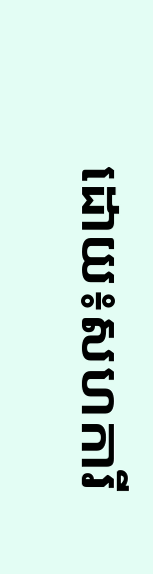ដោយ៖សហការី